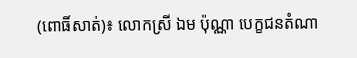(ពោធិ៍សាត់)៖ លោកស្រី ឯម ប៉ុណ្ណា បេក្ខជនតំណា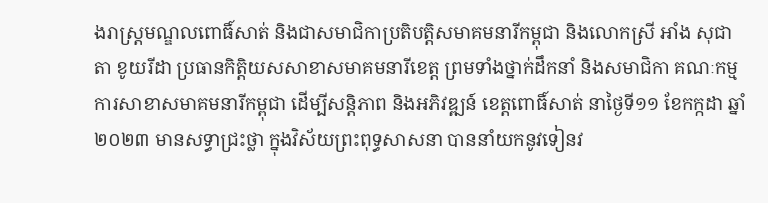ងរាស្ត្រមណ្ឌលពោធិ៍សាត់ និងជាសមាជិកាប្រតិបត្តិសមាគមនារីកម្ពុជា និងលោកស្រី អាំង សុជាតា ខូយរីដា ប្រធានកិត្តិយសសាខាសមាគមនារីខេត្ត ព្រមទាំងថ្នាក់ដឹកនាំ និងសមាជិកា គណៈកម្មការសាខាសមាគមនារីកម្ពុជា ដើម្បីសន្តិភាព និងអភិវឌ្ឍន៍ ខេត្តពោធិ៍សាត់ នាថ្ងៃទី១១ ខែកក្កដា ឆ្នាំ២០២៣ មានសទ្ធាជ្រះថ្លា ក្នុងវិស័យព្រះពុទ្ធសាសនា បាននាំយកនូវទៀនវ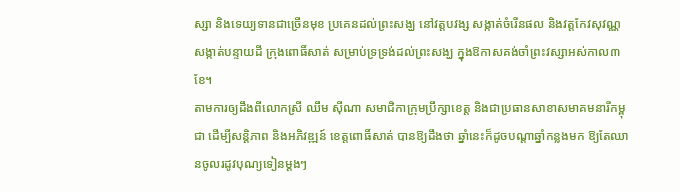ស្សា និងទេយ្យទានជាច្រើនមុខ ប្រគេនដល់ព្រះសង្ឃ នៅវត្តបវង្ស សង្កាត់ចំរើនផល និងវត្តកែវសុវណ្ណ សង្កាត់បន្ទាយដី ក្រុងពោធិ៍សាត់ សម្រាប់ទ្រទ្រង់ដល់ព្រះសង្ឃ ក្នុងឱកាសគង់ចាំព្រះវស្សាអស់កាល៣ខែ។
តាមការឲ្យដឹងពីលោកស្រី ឈឹម ស៊ីណា សមាជិកាក្រុមប្រឹក្សាខេត្ត និងជាប្រធានសាខាសមាគមនារីកម្ពុជា ដើម្បីសន្តិភាព និងអភិវឌ្ឍន៍ ខេត្តពោធិ៍សាត់ បានឱ្យដឹងថា ឆ្នាំនេះក៏ដូចបណ្តាឆ្នាំកន្លងមក ឱ្យតែឈានចូលរដូវបុណ្យទៀនម្តងៗ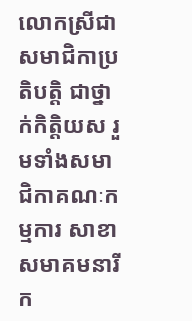លោកស្រីជាសមាជិកាប្រតិបត្តិ ជាថ្នាក់កិត្តិយស រួមទាំងសមាជិកាគណៈកម្មការ សាខាសមាគមនារីក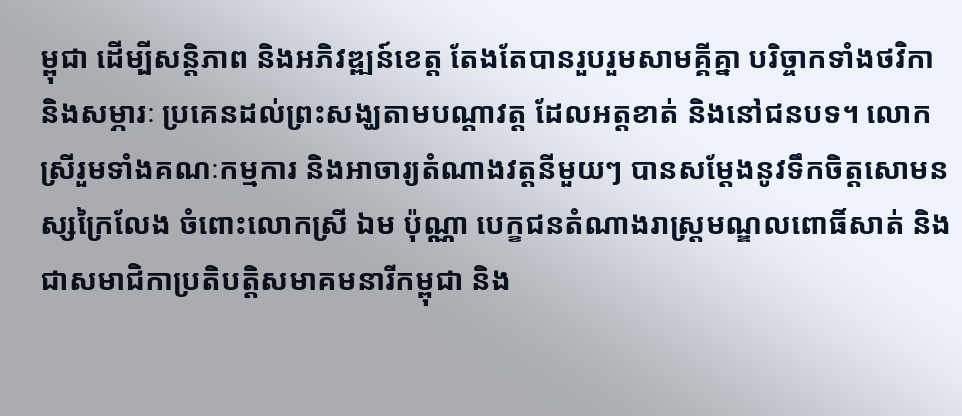ម្ពុជា ដើម្បីសន្តិភាព និងអភិវឌ្ឍន៍ខេត្ត តែងតែបានរួបរួមសាមគ្គីគ្នា បរិច្ចាកទាំងថវិកា និងសម្ភារៈ ប្រគេនដល់ព្រះសង្ឃតាមបណ្តាវត្ត ដែលអត្តខាត់ និងនៅជនបទ។ លោកស្រីរួមទាំងគណៈកម្មការ និងអាចារ្យតំណាងវត្តនីមួយៗ បានសម្តែងនូវទឹកចិត្តសោមនស្សក្រៃលែង ចំពោះលោកស្រី ឯម ប៉ុណ្ណា បេក្ខជនតំណាងរាស្ត្រមណ្ឌលពោធិ៍សាត់ និងជាសមាជិកាប្រតិបត្តិសមាគមនារីកម្ពុជា និង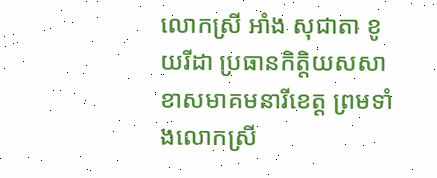លោកស្រី អាំង សុជាតា ខូយរីដា ប្រធានកិត្តិយសសាខាសមាគមនារីខេត្ត ព្រមទាំងលោកស្រី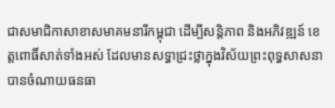ជាសមាជិកាសាខាសមាគមនារីកម្ពុជា ដើម្បីសន្តិភាព និងអភិវឌ្ឍន៍ ខេត្តពោធិ៍សាត់ទាំងអស់ ដែលមានសទ្ធាជ្រះថ្លាក្នុងវិស័យព្រះពុទ្ធសាសនា បានចំណាយធនធា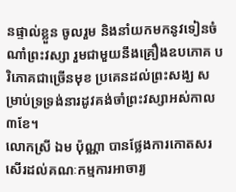នផ្ទាល់ខ្លួន ចូលរួម និងនាំយកមកនូវទៀនចំណាំព្រះវស្សា រួមជាមួយនឹងគ្រឿងឧបភោគ បរិភោគជាច្រើនមុខ ប្រគេនដល់ព្រះសង្ឃ សម្រាប់ទ្រទ្រង់នារដូវគង់ចាំព្រះវស្សាអស់កាល៣ខែ។
លោកស្រី ឯម ប៉ុណ្ណា បានថ្លែងការកោតសរសើរដល់គណៈកម្មការអាចារ្យ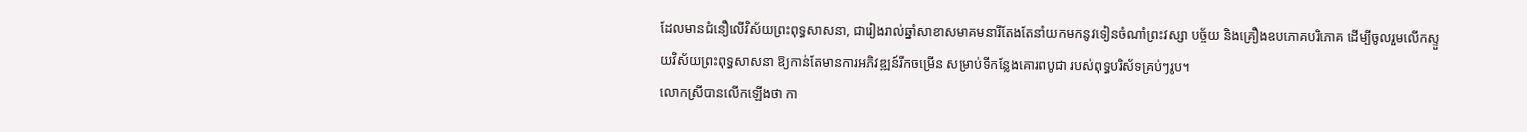ដែលមានជំនឿលើវិស័យព្រះពុទ្ធសាសនា, ជារៀងរាល់ឆ្នាំសាខាសមាគមនារីតែងតែនាំយកមកនូវទៀនចំណាំព្រះវស្សា បច្ច័យ និងគ្រឿងឧបភោគបរិភោគ ដើម្បីចូលរួមលើកស្ទួយវិស័យព្រះពុទ្ធសាសនា ឱ្យកាន់តែមានការអភិវឌ្ឍន៍រីកចម្រើន សម្រាប់ទីកន្លែងគោរពបូជា របស់ពុទ្ធបរិស័ទគ្រប់ៗរូប។
លោកស្រីបានលើកឡើងថា កា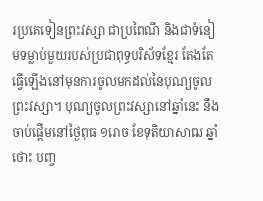រប្រគេទៀនព្រះវស្សា ជាប្រពៃណី និងជាទំនៀមទម្លាប់មួយរបស់ប្រជាពុទ្ធបរិស័ទខ្មែរ តែងតែធ្វើឡើងនៅមុនការចូលមកដល់នៃបុណ្យចូលព្រះវស្សា។ បុណ្យចូលព្រះវស្សានៅឆ្នាំនេះ នឹងចាប់ផ្តើមនៅថ្ងៃពុធ ១រោច ខែទុតិយាសាឍ ឆ្នាំថោះ បញ្ច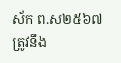ស័ក ព.ស២៥៦៧ ត្រូវនឹង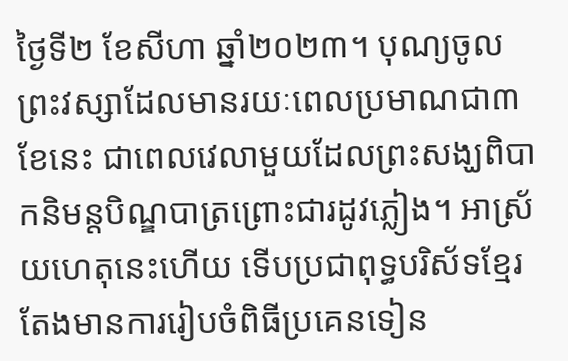ថ្ងៃទី២ ខែសីហា ឆ្នាំ២០២៣។ បុណ្យចូលព្រះវស្សាដែលមានរយៈពេលប្រមាណជា៣ខែនេះ ជាពេលវេលាមួយដែលព្រះសង្ឃពិបាកនិមន្តបិណ្ឌបាត្រព្រោះជារដូវភ្លៀង។ អាស្រ័យហេតុនេះហើយ ទើបប្រជាពុទ្ធបរិស័ទខ្មែរ តែងមានការរៀបចំពិធីប្រគេនទៀន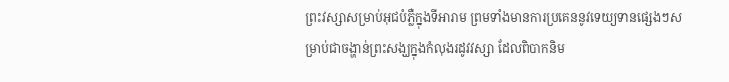ព្រះវស្សាសម្រាប់អុជបំភ្លឺក្នុងទីអារាម ព្រមទាំងមានការប្រគេននូវទេយ្យទានផ្សេងៗសម្រាប់ជាចង្ហាន់ព្រះសង្ឃក្នុងកំលុងរដូវវស្សា ដែលពិបាកនិម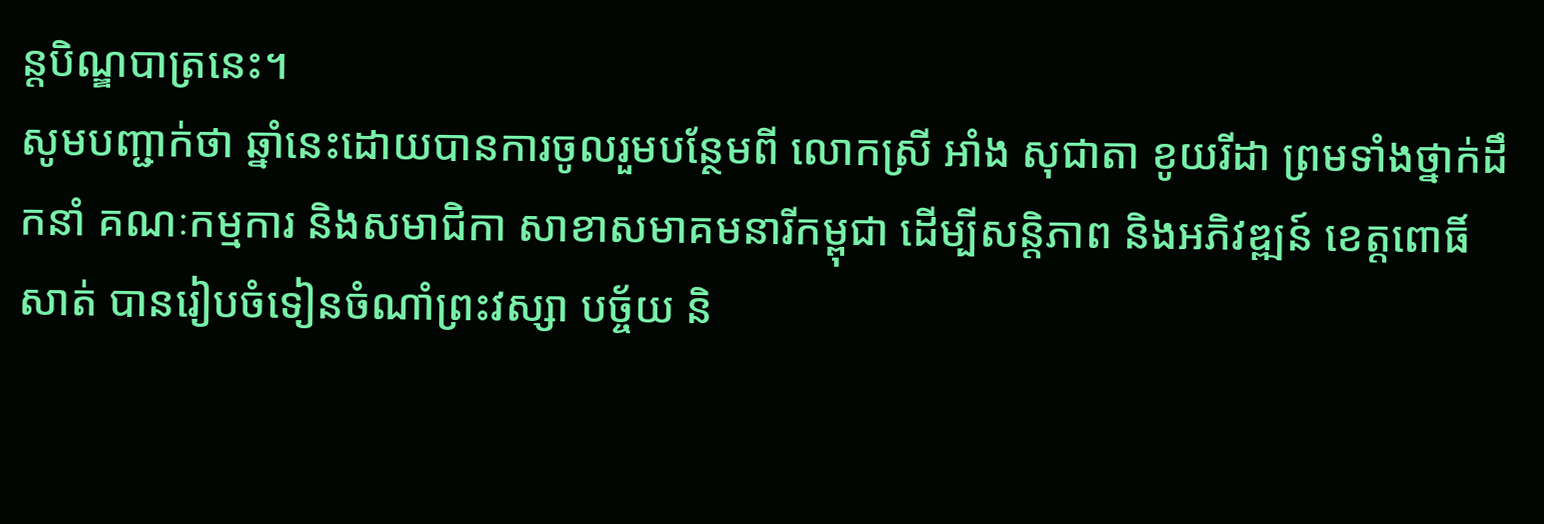ន្តបិណ្ឌបាត្រនេះ។
សូមបញ្ជាក់ថា ឆ្នាំនេះដោយបានការចូលរួមបន្ថែមពី លោកស្រី អាំង សុជាតា ខូយរីដា ព្រមទាំងថ្នាក់ដឹកនាំ គណៈកម្មការ និងសមាជិកា សាខាសមាគមនារីកម្ពុជា ដើម្បីសន្តិភាព និងអភិវឌ្ឍន៍ ខេត្តពោធិ៍សាត់ បានរៀបចំទៀនចំណាំព្រះវស្សា បច្ច័យ និ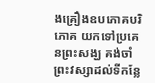ងគ្រឿងឧបភោគបរិភោគ យកទៅប្រគេនព្រះសង្ឃ គង់ចាំព្រះវស្សាដល់ទីកន្លែ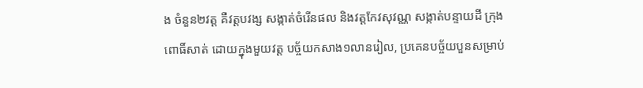ង ចំនួន២វត្ត គឺវត្តបវង្ស សង្កាត់ចំរើនផល និងវត្តកែវសុវណ្ណ សង្កាត់បន្ទាយដី ក្រុងពោធិ៍សាត់ ដោយក្នុងមួយវត្ត បច្ច័យកសាង១លានរៀល, ប្រគេនបច្ច័យបួនសម្រាប់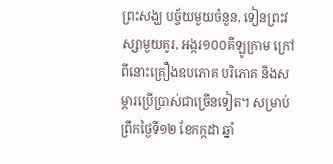ព្រះសង្ឃ បច្ច័យមួយចំនួន, ទៀនព្រះវស្សាមួយគូរ, អង្ករ១០០គីឡូក្រាម ក្រៅពីនោះគ្រឿងឧបភោគ បរិភោគ និងសម្ភារប្រើប្រាស់ជាច្រើនទៀត។ សម្រាប់ព្រឹកថ្ងៃទី១២ ខែកក្កដា ឆ្នាំ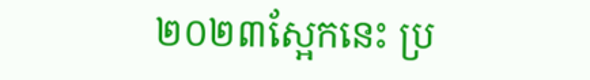២០២៣ស្អែកនេះ ប្រ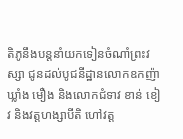តិភូនឹងបន្តនាំយកទៀនចំណាំព្រះវស្សា ជូនដល់បូជនីដ្ឋានលោកឧកញ៉ា ឃ្លាំង មឿង និងលោកជំទាវ ខាន់ ខៀវ និងវត្តហង្សាបីតិ ហៅវត្ត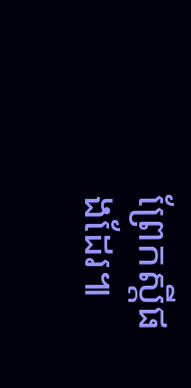ព្រែកស្តីផងដែរ៕